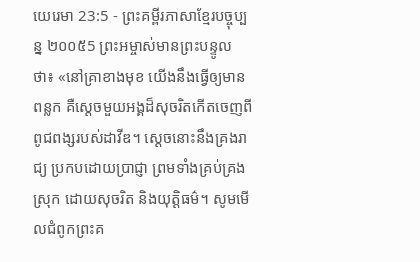យេរេមា 23:5 - ព្រះគម្ពីរភាសាខ្មែរបច្ចុប្បន្ន ២០០៥5 ព្រះអម្ចាស់មានព្រះបន្ទូលថា៖ «នៅគ្រាខាងមុខ យើងនឹងធ្វើឲ្យមានពន្លក គឺស្ដេចមួយអង្គដ៏សុចរិតកើតចេញពី ពូជពង្សរបស់ដាវីឌ។ ស្ដេចនោះនឹងគ្រងរាជ្យ ប្រកបដោយប្រាជ្ញា ព្រមទាំងគ្រប់គ្រងស្រុក ដោយសុចរិត និងយុត្តិធម៌។ សូមមើលជំពូកព្រះគ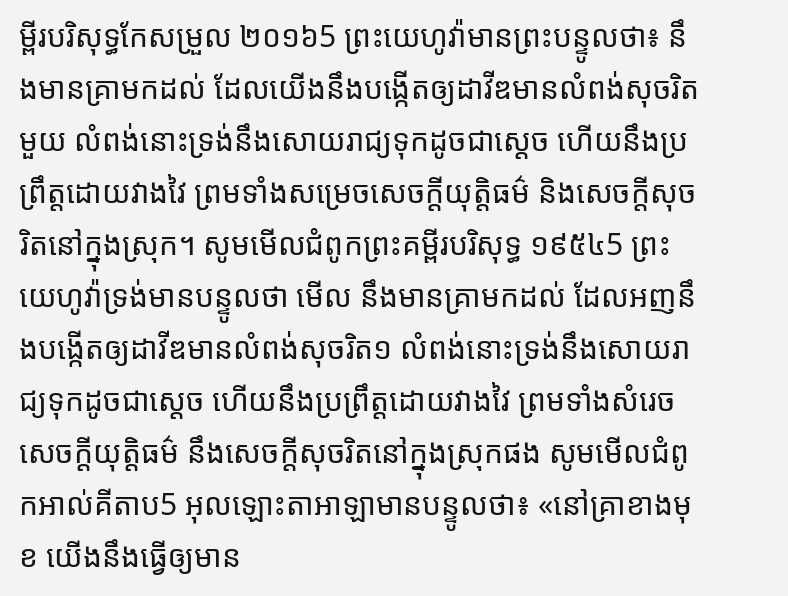ម្ពីរបរិសុទ្ធកែសម្រួល ២០១៦5 ព្រះយេហូវ៉ាមានព្រះបន្ទូលថា៖ នឹងមានគ្រាមកដល់ ដែលយើងនឹងបង្កើតឲ្យដាវីឌមានលំពង់សុចរិតមួយ លំពង់នោះទ្រង់នឹងសោយរាជ្យទុកដូចជាស្តេច ហើយនឹងប្រព្រឹត្តដោយវាងវៃ ព្រមទាំងសម្រេចសេចក្ដីយុត្តិធម៌ និងសេចក្ដីសុចរិតនៅក្នុងស្រុក។ សូមមើលជំពូកព្រះគម្ពីរបរិសុទ្ធ ១៩៥៤5 ព្រះយេហូវ៉ាទ្រង់មានបន្ទូលថា មើល នឹងមានគ្រាមកដល់ ដែលអញនឹងបង្កើតឲ្យដាវីឌមានលំពង់សុចរិត១ លំពង់នោះទ្រង់នឹងសោយរាជ្យទុកដូចជាស្តេច ហើយនឹងប្រព្រឹត្តដោយវាងវៃ ព្រមទាំងសំរេចសេចក្ដីយុត្តិធម៌ នឹងសេចក្ដីសុចរិតនៅក្នុងស្រុកផង សូមមើលជំពូកអាល់គីតាប5 អុលឡោះតាអាឡាមានបន្ទូលថា៖ «នៅគ្រាខាងមុខ យើងនឹងធ្វើឲ្យមាន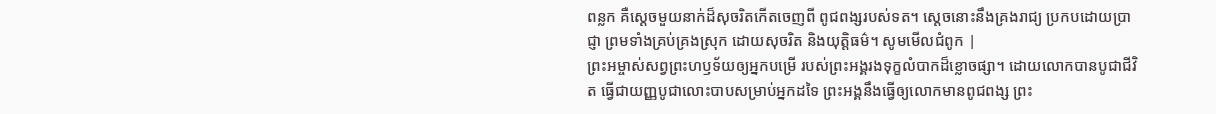ពន្លក គឺស្ដេចមួយនាក់ដ៏សុចរិតកើតចេញពី ពូជពង្សរបស់ទត។ ស្ដេចនោះនឹងគ្រងរាជ្យ ប្រកបដោយប្រាជ្ញា ព្រមទាំងគ្រប់គ្រងស្រុក ដោយសុចរិត និងយុត្តិធម៌។ សូមមើលជំពូក |
ព្រះអម្ចាស់សព្វព្រះហឫទ័យឲ្យអ្នកបម្រើ របស់ព្រះអង្គរងទុក្ខលំបាកដ៏ខ្លោចផ្សា។ ដោយលោកបានបូជាជីវិត ធ្វើជាយញ្ញបូជាលោះបាបសម្រាប់អ្នកដទៃ ព្រះអង្គនឹងធ្វើឲ្យលោកមានពូជពង្ស ព្រះ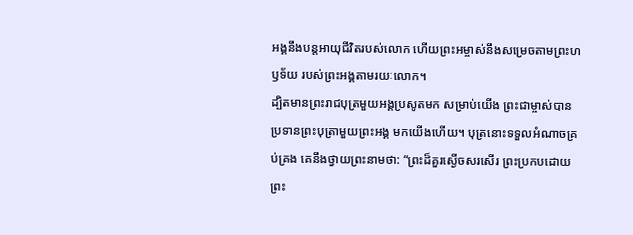អង្គនឹងបន្តអាយុជីវិតរបស់លោក ហើយព្រះអម្ចាស់នឹងសម្រេចតាមព្រះហឫទ័យ របស់ព្រះអង្គតាមរយៈលោក។
ដ្បិតមានព្រះរាជបុត្រមួយអង្គប្រសូតមក សម្រាប់យើង ព្រះជាម្ចាស់បានប្រទានព្រះបុត្រាមួយព្រះអង្គ មកយើងហើយ។ បុត្រនោះទទួលអំណាចគ្រប់គ្រង គេនឹងថ្វាយព្រះនាមថា: “ព្រះដ៏គួរស្ងើចសរសើរ ព្រះប្រកបដោយព្រះ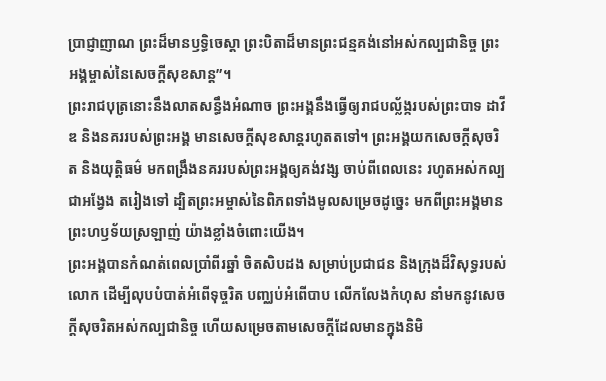ប្រាជ្ញាញាណ ព្រះដ៏មានឫទ្ធិចេស្ដា ព្រះបិតាដ៏មានព្រះជន្មគង់នៅអស់កល្បជានិច្ច ព្រះអង្គម្ចាស់នៃសេចក្ដីសុខសាន្ត”។
ព្រះរាជបុត្រនោះនឹងលាតសន្ធឹងអំណាច ព្រះអង្គនឹងធ្វើឲ្យរាជបល្ល័ង្ករបស់ព្រះបាទ ដាវីឌ និងនគររបស់ព្រះអង្គ មានសេចក្ដីសុខសាន្តរហូតតទៅ។ ព្រះអង្គយកសេចក្ដីសុចរិត និងយុត្តិធម៌ មកពង្រឹងនគររបស់ព្រះអង្គឲ្យគង់វង្ស ចាប់ពីពេលនេះ រហូតអស់កល្បជាអង្វែង តរៀងទៅ ដ្បិតព្រះអម្ចាស់នៃពិភពទាំងមូលសម្រេចដូច្នេះ មកពីព្រះអង្គមានព្រះហឫទ័យស្រឡាញ់ យ៉ាងខ្លាំងចំពោះយើង។
ព្រះអង្គបានកំណត់ពេលប្រាំពីរឆ្នាំ ចិតសិបដង សម្រាប់ប្រជាជន និងក្រុងដ៏វិសុទ្ធរបស់លោក ដើម្បីលុបបំបាត់អំពើទុច្ចរិត បញ្ឈប់អំពើបាប លើកលែងកំហុស នាំមកនូវសេចក្ដីសុចរិតអស់កល្បជានិច្ច ហើយសម្រេចតាមសេចក្ដីដែលមានក្នុងនិមិ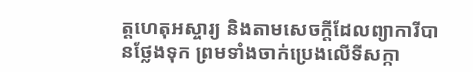ត្តហេតុអស្ចារ្យ និងតាមសេចក្ដីដែលព្យាការីបានថ្លែងទុក ព្រមទាំងចាក់ប្រេងលើទីសក្កា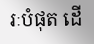រៈបំផុត ដើ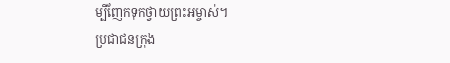ម្បីញែកទុកថ្វាយព្រះអម្ចាស់។
ប្រជាជនក្រុង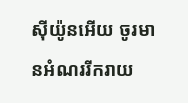ស៊ីយ៉ូនអើយ ចូរមានអំណររីករាយ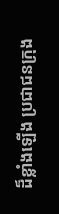ដ៏ខ្លាំងឡើង ប្រជាជនក្រុង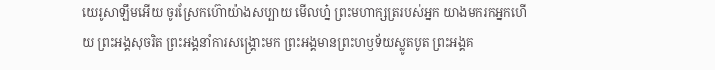យេរូសាឡឹមអើយ ចូរស្រែកហ៊ោយ៉ាងសប្បាយ មើលហ្ន៎ ព្រះមហាក្សត្ររបស់អ្នក យាងមករកអ្នកហើយ ព្រះអង្គសុចរិត ព្រះអង្គនាំការសង្គ្រោះមក ព្រះអង្គមានព្រះហឫទ័យស្លូតបូត ព្រះអង្គគ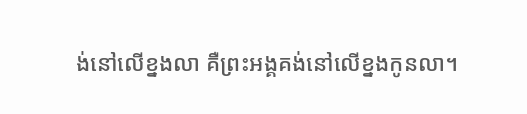ង់នៅលើខ្នងលា គឺព្រះអង្គគង់នៅលើខ្នងកូនលា។